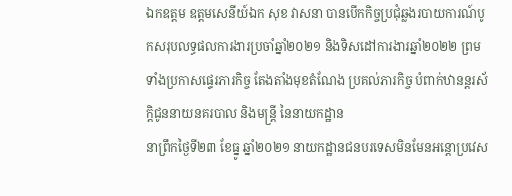ឯកឧត្តម ឧត្តមសេនីយ៍ឯក សុខ វាសនា បានបើកកិច្ចប្រជុំឆ្លងរបាយការណ៍បូកសរុបលទ្ធផលការងារប្រចាំឆ្នាំ២០២១ និងទិសដៅការងារឆ្នាំ២០២២ ព្រមទាំងប្រកាសផ្ទេរភារកិច្ច តែងតាំងមុខតំណែង ប្រគល់ភារកិច្ច បំពាក់ឋានន្តរស័ក្តិជូននាយនគរបាល និងមន្ត្រី នៃនាយកដ្ឋាន
នាព្រឹកថ្ងៃទី២៣ ខែធ្នូ ឆ្នាំ២០២១ នាយកដ្ឋានជនបរទេសមិនមែនអន្តោប្រវេស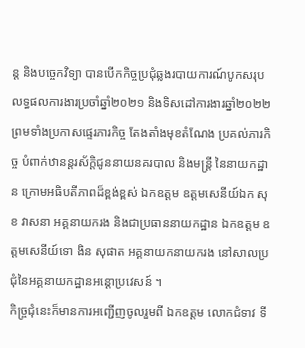ន្ត និងបច្ចេកវិទ្យា បានបើកកិច្ចប្រជុំឆ្លងរបាយការណ៍បូកសរុបលទ្ធផលការងារប្រចាំឆ្នាំ២០២១ និងទិសដៅការងារឆ្នាំ២០២២ ព្រមទាំងប្រកាសផ្ទេរភារកិច្ច តែងតាំងមុខតំណែង ប្រគល់ភារកិច្ច បំពាក់ឋានន្តរស័ក្តិជូននាយនគរបាល និងមន្ត្រី នៃនាយកដ្ឋាន ក្រោមអធិបតីភាពដ៏ខ្ពង់ខ្ពស់ ឯកឧត្តម ឧត្តមសេនីយ៍ឯក សុខ វាសនា អគ្គនាយករង និងជាប្រធាននាយកដ្ឋាន ឯកឧត្ដម ឧត្តមសេនីយ៍ទោ ងិន សុផាត អគ្គនាយកនាយករង នៅសាលប្រជុំនៃអគ្គនាយកដ្ឋានអន្តោប្រវេសន៍ ។
កិច្ច្រជុំនេះក៏មានការអញ្ជេីញចូលរួមពី ឯកឧត្តម លោកជំទាវ ទី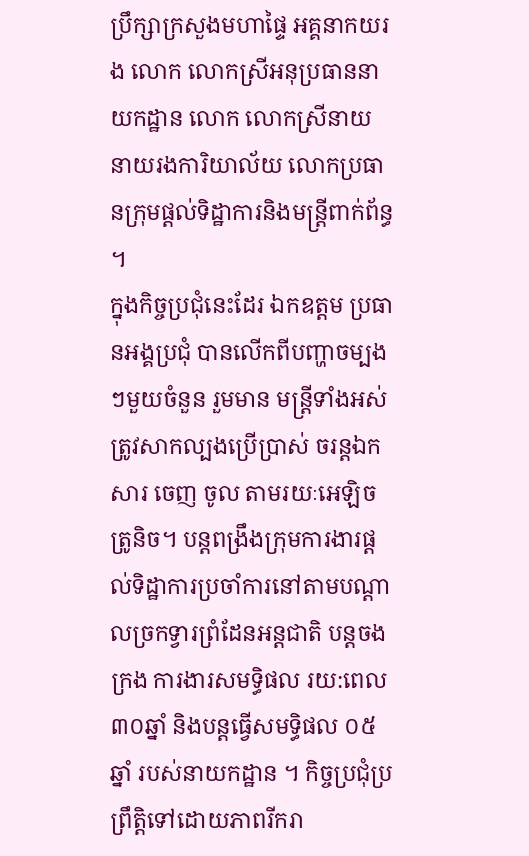ប្រឹក្សាក្រសួងមហាផ្ទៃ អគ្គនាកយរង លោក លោកស្រីអនុប្រធាននាយកដ្ឋាន លោក លោកស្រីនាយ នាយរងការិយាល័យ លោកប្រធានក្រុមផ្តល់ទិដ្ឋាការនិងមន្ត្រីពាក់ព័ន្ធ ។
ក្នុងកិច្ចប្រជុំនេះដែរ ឯកឧត្តម ប្រធានអង្គប្រជុំ បានលើកពីបញ្ហាចម្បងៗមួយចំនួន រួមមាន មន្ត្រីទាំងអស់ត្រូវសាកល្បងប្រើប្រាស់ ចរន្តឯកសារ ចេញ ចូល តាមរយៈអេឡិចត្រូនិច។ បន្តពង្រឹងក្រុមការងារផ្តល់ទិដ្ឋាការប្រចាំការនៅតាមបណ្តាលច្រកទ្វារព្រំដែនអន្តជាតិ បន្តចងក្រង ការងារសមទ្ធិផល រយ:ពេល ៣០ឆ្នាំ និងបន្តធ្វើសមទ្ធិផល ០៥ឆ្នាំ របស់នាយកដ្ឋាន ។ កិច្ចប្រជុំប្រព្រឹត្តិទៅដោយភាពរីករា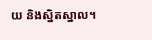យ និងស្និតស្នាល។